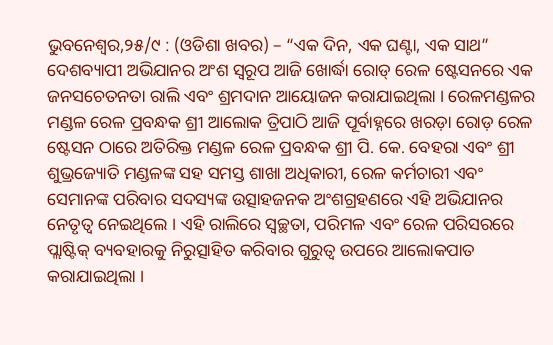ଭୁବନେଶ୍ୱର,୨୫/୯ : (ଓଡିଶା ଖବର) – “ଏକ ଦିନ, ଏକ ଘଣ୍ଟା, ଏକ ସାଥ” ଦେଶବ୍ୟାପୀ ଅଭିଯାନର ଅଂଶ ସ୍ୱରୂପ ଆଜି ଖୋର୍ଦ୍ଧା ରୋଡ୍ ରେଳ ଷ୍ଟେସନରେ ଏକ ଜନସଚେତନତା ରାଲି ଏବଂ ଶ୍ରମଦାନ ଆୟୋଜନ କରାଯାଇଥିଲା । ରେଳମଣ୍ଡଳର ମଣ୍ଡଳ ରେଳ ପ୍ରବନ୍ଧକ ଶ୍ରୀ ଆଲୋକ ତ୍ରିପାଠି ଆଜି ପୂର୍ବାହ୍ନରେ ଖରଡ଼ା ରୋଡ଼ ରେଳ ଷ୍ଟେସନ ଠାରେ ଅତିରିକ୍ତ ମଣ୍ଡଳ ରେଳ ପ୍ରବନ୍ଧକ ଶ୍ରୀ ପି. କେ. ବେହରା ଏବଂ ଶ୍ରୀ ଶୁଭ୍ରଜ୍ୟୋତି ମଣ୍ଡଳଙ୍କ ସହ ସମସ୍ତ ଶାଖା ଅଧିକାରୀ, ରେଳ କର୍ମଚାରୀ ଏବଂ ସେମାନଙ୍କ ପରିବାର ସଦସ୍ୟଙ୍କ ଉତ୍ସାହଜନକ ଅଂଶଗ୍ରହଣରେ ଏହି ଅଭିଯାନର ନେତୃତ୍ୱ ନେଇଥିଲେ । ଏହି ରାଲିରେ ସ୍ୱଚ୍ଛତା, ପରିମଳ ଏବଂ ରେଳ ପରିସରରେ ପ୍ଲାଷ୍ଟିକ୍ ବ୍ୟବହାରକୁ ନିରୁତ୍ସାହିତ କରିବାର ଗୁରୁତ୍ୱ ଉପରେ ଆଲୋକପାତ କରାଯାଇଥିଲା ।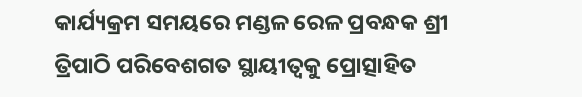କାର୍ଯ୍ୟକ୍ରମ ସମୟରେ ମଣ୍ଡଳ ରେଳ ପ୍ରବନ୍ଧକ ଶ୍ରୀ ତ୍ରିପାଠି ପରିବେଶଗତ ସ୍ଥାୟୀତ୍ୱକୁ ପ୍ରୋତ୍ସାହିତ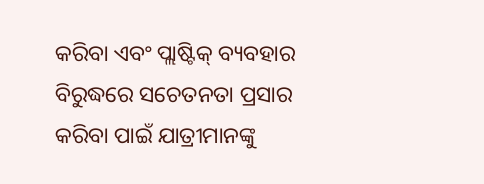କରିବା ଏବଂ ପ୍ଲାଷ୍ଟିକ୍ ବ୍ୟବହାର ବିରୁଦ୍ଧରେ ସଚେତନତା ପ୍ରସାର କରିବା ପାଇଁ ଯାତ୍ରୀମାନଙ୍କୁ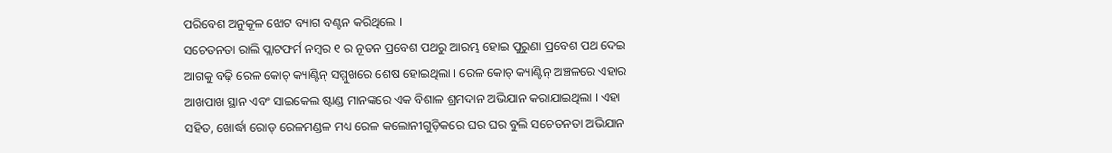ପରିବେଶ ଅନୁକୂଳ ଝୋଟ ବ୍ୟାଗ ବଣ୍ଟନ କରିଥିଲେ ।
ସଚେତନତା ରାଲି ପ୍ଲାଟଫର୍ମ ନମ୍ବର ୧ ର ନୂତନ ପ୍ରବେଶ ପଥରୁ ଆରମ୍ଭ ହୋଇ ପୁରୁଣା ପ୍ରବେଶ ପଥ ଦେଇ ଆଗକୁ ବଢ଼ି ରେଳ କୋଚ୍ କ୍ୟାଣ୍ଟିନ୍ ସମ୍ମୁଖରେ ଶେଷ ହୋଇଥିଲା । ରେଳ କୋଚ୍ କ୍ୟାଣ୍ଟିନ୍ ଅଞ୍ଚଳରେ ଏହାର ଆଖପାଖ ସ୍ଥାନ ଏବଂ ସାଇକେଲ ଷ୍ଟାଣ୍ଡ ମାନଙ୍କରେ ଏକ ବିଶାଳ ଶ୍ରମଦାନ ଅଭିଯାନ କରାଯାଇଥିଲା । ଏହା ସହିତ, ଖୋର୍ଦ୍ଧା ରୋଡ୍ ରେଳମଣ୍ଡଳ ମଧ୍ୟ ରେଳ କଲୋନୀଗୁଡ଼ିକରେ ଘର ଘର ବୁଲି ସଚେତନତା ଅଭିଯାନ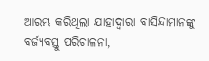ଆରମ୍ଭ କରିଥିଲା ଯାହାଦ୍ୱାରା ବାସିନ୍ଦାମାନଙ୍କୁ ବର୍ଜ୍ୟବସ୍ତୁ ପରିଚାଳନା,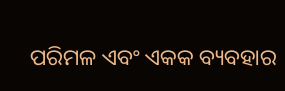ପରିମଳ ଏବଂ ଏକକ ବ୍ୟବହାର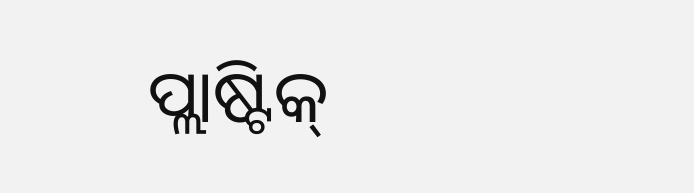ପ୍ଲାଷ୍ଟିକ୍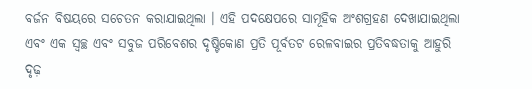ବର୍ଜନ ବିଷୟରେ ସଚେତନ କରାଯାଇଥିଲା । ଏହି ପଦକ୍ଷେପରେ ସାମୂହିକ ଅଂଶଗ୍ରହଣ ଦେଖାଯାଇଥିଲା ଏବଂ ଏକ ସ୍ୱଚ୍ଛ ଏବଂ ସବୁଜ ପରିବେଶର ଦୃଷ୍ଟିକୋଣ ପ୍ରତି ପୂର୍ବତଟ ରେଳବାଇର ପ୍ରତିବଦ୍ଧତାକୁ ଆହୁରି ଦୃଢ଼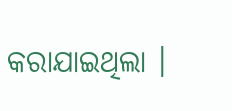କରାଯାଇଥିଲା ।